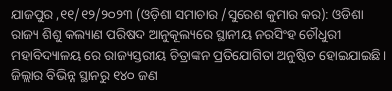ଯାଜପୁର ,୧୧/୧୨/୨୦୨୩ (ଓଡ଼ିଶା ସମାଚାର /ସୁରେଶ କୁମାର କର): ଓଡିଶା ରାଜ୍ୟ ଶିଶୁ କଲ୍ୟାଣ ପରିଷଦ ଆନୁକୂଲ୍ୟରେ ସ୍ଥାନୀୟ ନରସିଂହ ଚୌଧୁରୀ ମହାବିଦ୍ୟାଳୟ ରେ ରାଜ୍ୟସ୍ତରୀୟ ଚିତ୍ରାଙ୍କନ ପ୍ରତିଯୋଗିତା ଅନୁଷ୍ଠିତ ହୋଇଯାଇଛି। ଜିଲ୍ଲାର ବିଭିନ୍ନ ସ୍ଥାନରୁ ୧୪୦ ଜଣ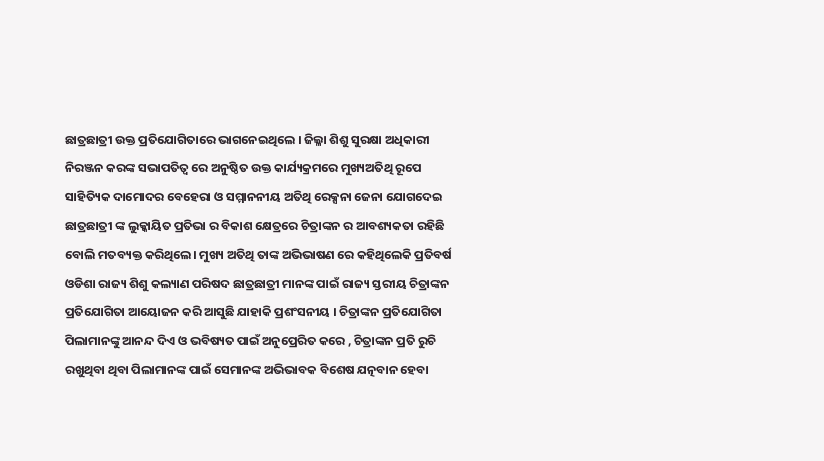ଛାତ୍ରଛାତ୍ରୀ ଉକ୍ତ ପ୍ରତିଯୋଗିତାରେ ଭାଗନେଇଥିଲେ । ଜିଲ୍ଳା ଶିଶୁ ସୁରକ୍ଷା ଅଧିକାରୀ ନିରଞ୍ଜନ କରଙ୍କ ସଭାପତିତ୍ୱ ରେ ଅନୁଷ୍ଠିତ ଉକ୍ତ କାର୍ଯ୍ୟକ୍ରମରେ ମୁଖ୍ୟଅତିଥି ରୂପେ ସାହିତ୍ୟିକ ଦାମୋଦର ବେହେରା ଓ ସମ୍ମାନନୀୟ ଅତିଥି ରେକ୍ସନା ଜେନା ଯୋଗଦେଇ ଛାତ୍ରଛାତ୍ରୀ ଙ୍କ ଲୁକ୍କାୟିତ ପ୍ରତିଭା ର ବିକାଶ କ୍ଷେତ୍ରରେ ଚିତ୍ରାଙ୍କନ ର ଆବଶ୍ୟକତା ରହିଛି ବୋଲି ମତବ୍ୟକ୍ତ କରିଥିଲେ। ମୁଖ୍ୟ ଅତିଥି ତାଙ୍କ ଅଭିଭାଷଣ ରେ କହିଥିଲେକି ପ୍ରତିବର୍ଷ ଓଡିଶା ରାଜ୍ୟ ଶିଶୁ କଲ୍ୟାଣ ପରିଷଦ ଛାତ୍ରଛାତ୍ରୀ ମାନଙ୍କ ପାଇଁ ରାଜ୍ୟ ସ୍ତରୀୟ ଚିତ୍ରାଙ୍କନ ପ୍ରତିଯୋଗିତା ଆୟୋଜନ କରି ଆସୁଛି ଯାହାକି ପ୍ରଶଂସନୀୟ । ଚିତ୍ରାଙ୍କନ ପ୍ରତିଯୋଗିତା ପିଲାମାନଙ୍କୁ ଆନନ୍ଦ ଦିଏ ଓ ଭବିଷ୍ୟତ ପାଇଁ ଅନୁପ୍ରେରିତ କରେ , ଚିତ୍ରାଙ୍କନ ପ୍ରତି ରୁଚି ରଖୁଥିବା ଥିବା ପିଲାମାନଙ୍କ ପାଇଁ ସେମାନଙ୍କ ଅଭିଭାବକ ବିଶେଷ ଯତ୍ନବାନ ହେବା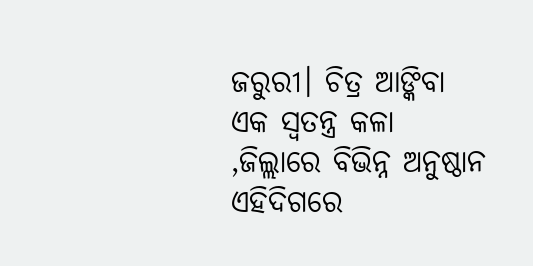ଜରୁରୀ। ଚିତ୍ର ଆଙ୍କିବା ଏକ ସ୍ୱତନ୍ତ୍ର କଳା ,ଜିଲ୍ଲାରେ ବିଭିନ୍ନ ଅନୁଷ୍ଠାନ ଏହିଦିଗରେ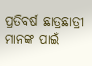ପ୍ରତିବର୍ଷ ଛାତ୍ରଛାତ୍ରୀ ମାନଙ୍କ ପାଇଁ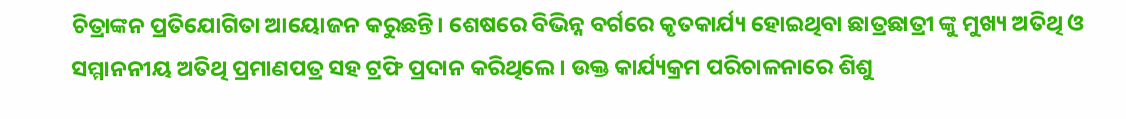ଚିତ୍ରାଙ୍କନ ପ୍ରତିଯୋଗିତା ଆୟୋଜନ କରୁଛନ୍ତି। ଶେଷରେ ବିଭିନ୍ନ ବର୍ଗରେ କୃତକାର୍ଯ୍ୟ ହୋଇଥିବା ଛାତ୍ରଛାତ୍ରୀ ଙ୍କୁ ମୁଖ୍ୟ ଅତିଥି ଓ ସମ୍ମାନନୀୟ ଅତିଥି ପ୍ରମାଣପତ୍ର ସହ ଟ୍ରଫି ପ୍ରଦାନ କରିଥିଲେ । ଉକ୍ତ କାର୍ଯ୍ୟକ୍ରମ ପରିଚାଳନାରେ ଶିଶୁ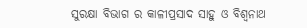ସୁରକ୍ଷା ବିଭାଗ ର କାଳୀପ୍ରସାଦ ସାହୁ ଓ ବିଶ୍ଵନାଥ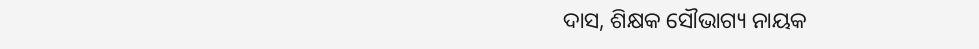ଦାସ, ଶିକ୍ଷକ ସୌଭାଗ୍ୟ ନାୟକ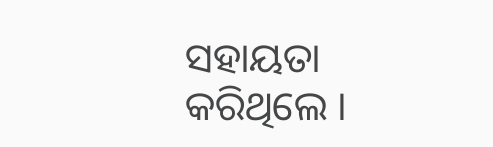ସହାୟତା କରିଥିଲେ ।